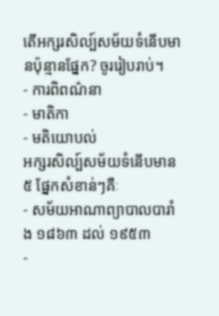តើអក្សរសិល្ប៍សម័យទំនើបមានប៉ុន្មានផ្នែក? ចូររៀបរាប់។
- ការពិពណ៌នា
- មាតិកា
- មតិយោបល់
អក្សរសិល្ប៍សម័យទំនើបមាន ៥ ផ្នែកសំខាន់ៗគឺៈ
- សម័យអាណាព្យាបាលបារាំង ១៨៦៣ ដល់ ១៩៥៣
-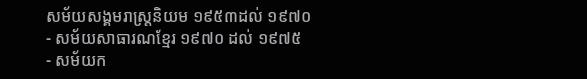សម័យសង្គមរាស្ត្រនិយម ១៩៥៣ដល់ ១៩៧០
- សម័យសាធារណខ្មែរ ១៩៧០ ដល់ ១៩៧៥
- សម័យក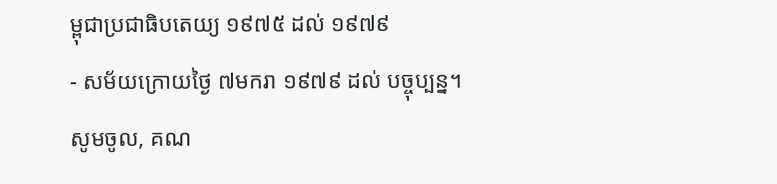ម្ពុជាប្រជាធិបតេយ្យ ១៩៧៥ ដល់ ១៩៧៩
- សម័យក្រោយថ្ងៃ ៧មករា ១៩៧៩ ដល់ បច្ចុប្បន្ន។
សូមចូល, គណ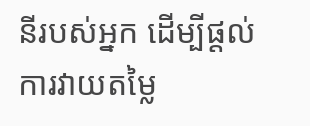នីរបស់អ្នក ដើម្បីផ្តល់ការវាយតម្លៃ